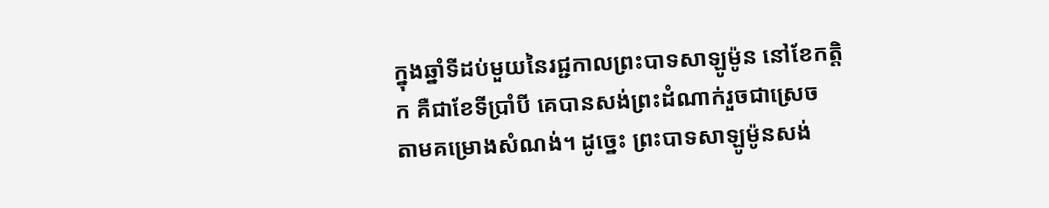ក្នុងឆ្នាំទីដប់មួយនៃរជ្ជកាលព្រះបាទសាឡូម៉ូន នៅខែកត្ដិក គឺជាខែទីប្រាំបី គេបានសង់ព្រះដំណាក់រួចជាស្រេច តាមគម្រោងសំណង់។ ដូច្នេះ ព្រះបាទសាឡូម៉ូនសង់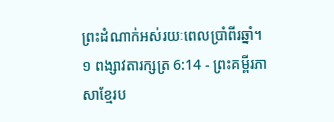ព្រះដំណាក់អស់រយៈពេលប្រាំពីរឆ្នាំ។
១ ពង្សាវតារក្សត្រ 6:14 - ព្រះគម្ពីរភាសាខ្មែរប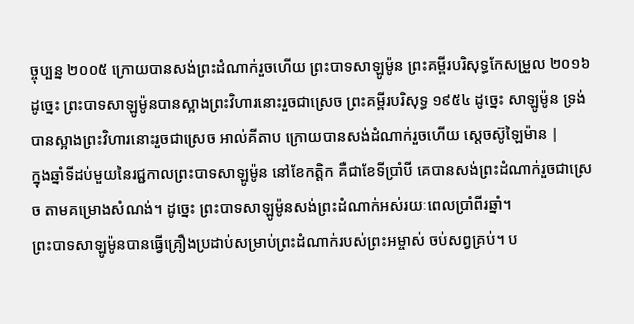ច្ចុប្បន្ន ២០០៥ ក្រោយបានសង់ព្រះដំណាក់រួចហើយ ព្រះបាទសាឡូម៉ូន ព្រះគម្ពីរបរិសុទ្ធកែសម្រួល ២០១៦ ដូច្នេះ ព្រះបាទសាឡូម៉ូនបានស្អាងព្រះវិហារនោះរួចជាស្រេច ព្រះគម្ពីរបរិសុទ្ធ ១៩៥៤ ដូច្នេះ សាឡូម៉ូន ទ្រង់បានស្អាងព្រះវិហារនោះរួចជាស្រេច អាល់គីតាប ក្រោយបានសង់ដំណាក់រួចហើយ ស្តេចស៊ូឡៃម៉ាន |
ក្នុងឆ្នាំទីដប់មួយនៃរជ្ជកាលព្រះបាទសាឡូម៉ូន នៅខែកត្ដិក គឺជាខែទីប្រាំបី គេបានសង់ព្រះដំណាក់រួចជាស្រេច តាមគម្រោងសំណង់។ ដូច្នេះ ព្រះបាទសាឡូម៉ូនសង់ព្រះដំណាក់អស់រយៈពេលប្រាំពីរឆ្នាំ។
ព្រះបាទសាឡូម៉ូនបានធ្វើគ្រឿងប្រដាប់សម្រាប់ព្រះដំណាក់របស់ព្រះអម្ចាស់ ចប់សព្វគ្រប់។ ប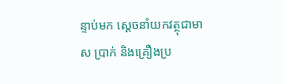ន្ទាប់មក ស្ដេចនាំយកវត្ថុជាមាស ប្រាក់ និងគ្រឿងប្រ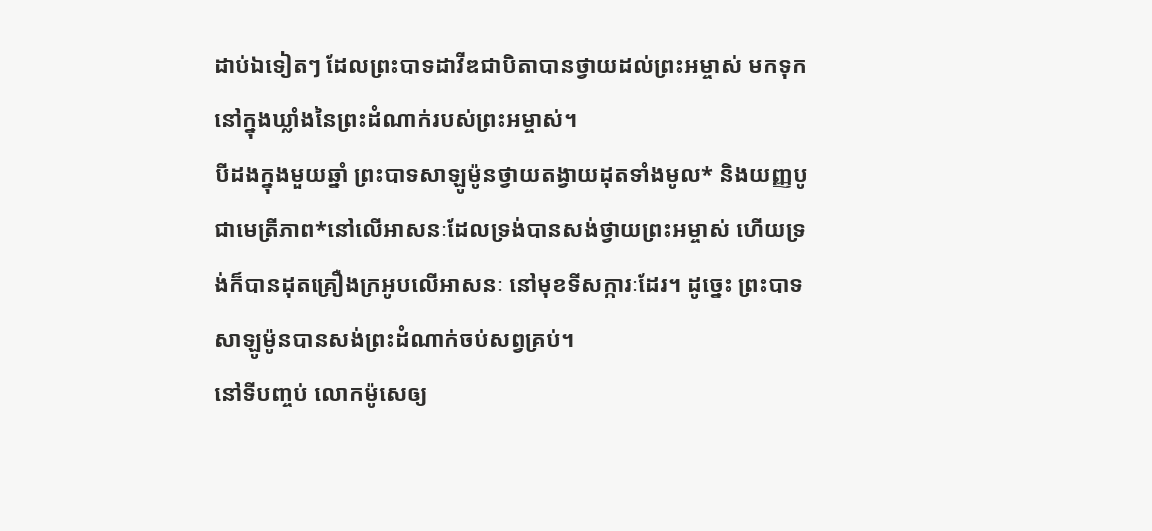ដាប់ឯទៀតៗ ដែលព្រះបាទដាវីឌជាបិតាបានថ្វាយដល់ព្រះអម្ចាស់ មកទុកនៅក្នុងឃ្លាំងនៃព្រះដំណាក់របស់ព្រះអម្ចាស់។
បីដងក្នុងមួយឆ្នាំ ព្រះបាទសាឡូម៉ូនថ្វាយតង្វាយដុតទាំងមូល* និងយញ្ញបូជាមេត្រីភាព*នៅលើអាសនៈដែលទ្រង់បានសង់ថ្វាយព្រះអម្ចាស់ ហើយទ្រង់ក៏បានដុតគ្រឿងក្រអូបលើអាសនៈ នៅមុខទីសក្ការៈដែរ។ ដូច្នេះ ព្រះបាទសាឡូម៉ូនបានសង់ព្រះដំណាក់ចប់សព្វគ្រប់។
នៅទីបញ្ចប់ លោកម៉ូសេឲ្យ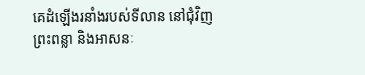គេដំឡើងរនាំងរបស់ទីលាន នៅជុំវិញព្រះពន្លា និងអាសនៈ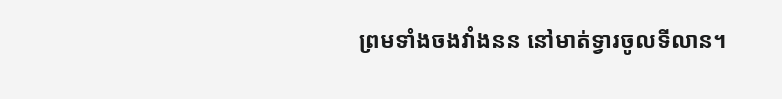ព្រមទាំងចងវាំងនន នៅមាត់ទ្វារចូលទីលាន។